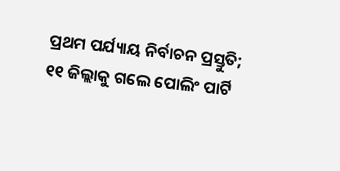ପ୍ରଥମ ପର୍ଯ୍ୟାୟ ନିର୍ବାଚନ ପ୍ରସ୍ତୁତି; ୧୧ ଜିଲ୍ଲାକୁ ଗଲେ ପୋଲିଂ ପାର୍ଟି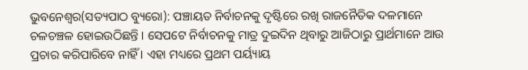ଭୁବନେଶ୍ୱର(ସତ୍ୟପାଠ ବ୍ୟୁରୋ): ପଞ୍ଚାୟତ ନିର୍ବାଚନକୁ ଦୃଷ୍ଟିରେ ରଖି ରାଜନୈତିକ ଦଳମାନେ ଚଳଚଞ୍ଚଳ ହୋଇଉଠିଛନ୍ତି । ସେପଟେ ନିର୍ବାଚନକୁ ମାତ୍ର ଦୁଇଦିନ ଥିବାରୁ ଆଜିଠାରୁ ପ୍ରାର୍ଥମାନେ ଆଉ ପ୍ରଚାର କରିପାରିବେ ନାହିଁ । ଏହା ମଧ୍ୟରେ ପ୍ରଥମ ପର୍ୟ୍ୟାୟ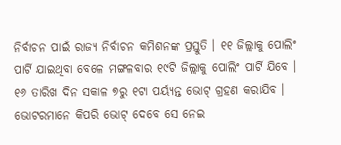ନିର୍ବାଚନ ପାଇଁ ରାଜ୍ୟ ନିର୍ବାଚନ କମିଶନଙ୍କ ପ୍ରସ୍ତୁତି । ୧୧ ଜିଲ୍ଲାକୁ ପୋଲିଂ ପାର୍ଟି ଯାଇଥିବା ବେଳେ ମଙ୍ଗଳବାର ୧୯ଟି ଜିଲ୍ଲାକୁ ପୋଲିଂ ପାର୍ଟି ଯିବେ । ୧୬ ତାରିଖ ଦିନ ସକାଳ ୭ରୁ ୧ଟା ପର୍ୟ୍ୟନ୍ତ ଭୋଟ୍ ଗ୍ରହଣ କରାଯିବ । ଭୋଟରମାନେ କିପରି ଭୋଟ୍ ଦେବେ ସେ ନେଇ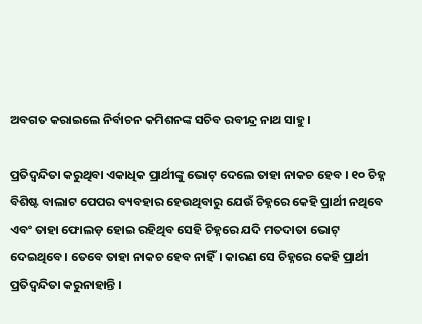ଅବଗତ କରାଇଲେ ନିର୍ବାଚନ କମିଶନଙ୍କ ସଚିବ ରବୀନ୍ଦ୍ର ନାଥ ସାହୁ ।

ପ୍ରତିଦ୍ବନ୍ଦିତା କରୁଥିବା ଏକାଧିକ ପ୍ରାର୍ଥୀଙ୍କୁ ଭୋଟ୍ ଦେଲେ ତାହା ନାକଚ ହେବ । ୧୦ ଚିହ୍ନ ବିଶିଷ୍ଟ ବାଲାଟ ପେପର ବ୍ୟବହାର ହେଉଥିବାରୁ ଯେଉଁ ଚିହ୍ନରେ କେହି ପ୍ରାର୍ଥୀ ନଥିବେ ଏବଂ ତାହା ଫୋଲଡ଼ ହୋଇ ରହିଥିବ ସେହି ଚିହ୍ନରେ ଯଦି ମତଦାତା ଭୋଟ୍ ଦେଇଥିବେ। ତେବେ ତାହା ନାକଚ ହେବ ନାହିଁ। କାରଣ ସେ ଚିହ୍ନରେ କେହି ପ୍ରାର୍ଥୀ ପ୍ରତିଦ୍ବନ୍ଦିତା କରୁନାହାନ୍ତି ।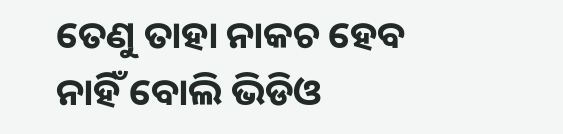ତେଣୁ ତାହା ନାକଚ ହେବ ନାହିଁ ବୋଲି ଭିଡିଓ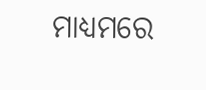ମାଧ୍ୟମରେ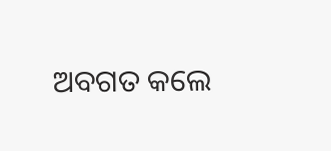ଅବଗତ କଲେ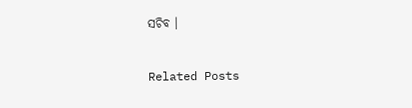ସଚିବ ।

Related Posts